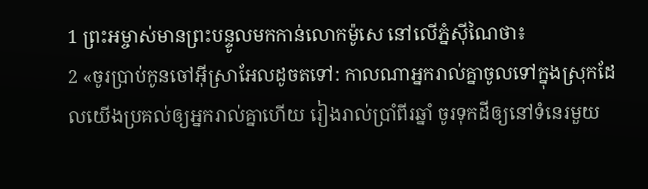1 ព្រះអម្ចាស់មានព្រះបន្ទូលមកកាន់លោកម៉ូសេ នៅលើភ្នំស៊ីណៃថា៖
2 «ចូរប្រាប់កូនចៅអ៊ីស្រាអែលដូចតទៅ: កាលណាអ្នករាល់គ្នាចូលទៅក្នុងស្រុកដែលយើងប្រគល់ឲ្យអ្នករាល់គ្នាហើយ រៀងរាល់ប្រាំពីរឆ្នាំ ចូរទុកដីឲ្យនៅទំនេរមួយ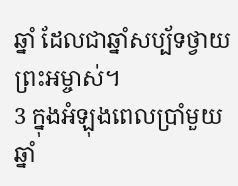ឆ្នាំ ដែលជាឆ្នាំសប្ប័ទថ្វាយព្រះអម្ចាស់។
3 ក្នុងអំឡុងពេលប្រាំមួយឆ្នាំ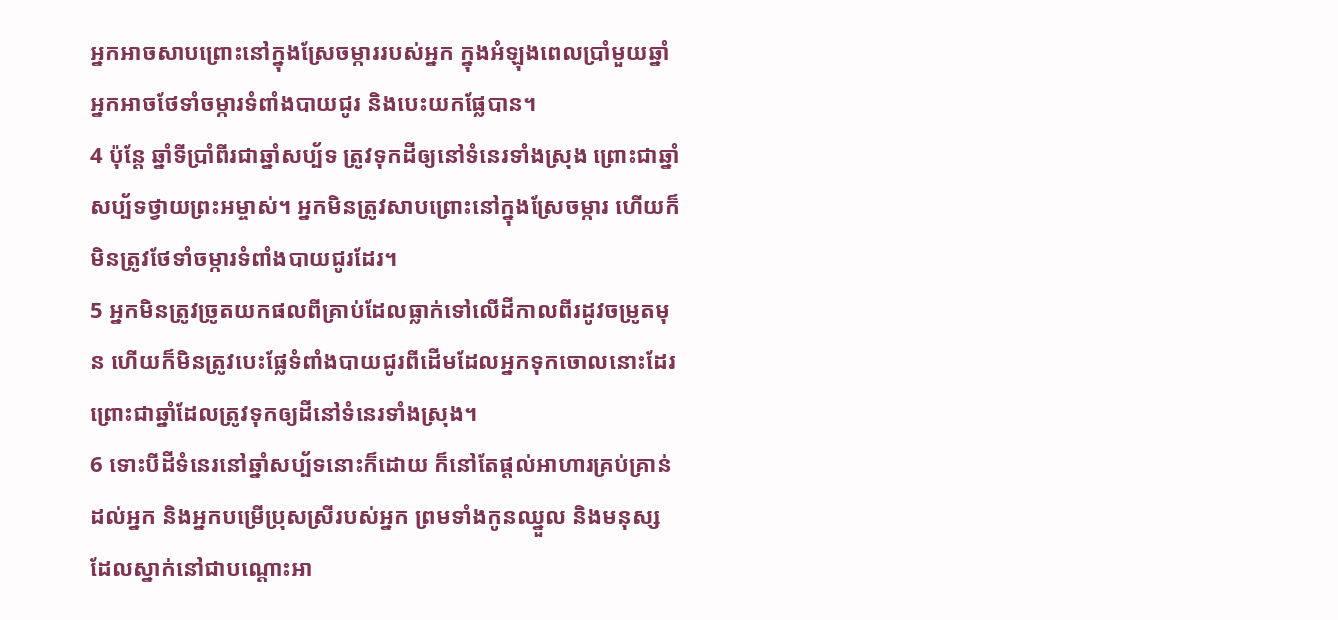អ្នកអាចសាបព្រោះនៅក្នុងស្រែចម្ការរបស់អ្នក ក្នុងអំឡុងពេលប្រាំមួយឆ្នាំ អ្នកអាចថែទាំចម្ការទំពាំងបាយជូរ និងបេះយកផ្លែបាន។
4 ប៉ុន្តែ ឆ្នាំទីប្រាំពីរជាឆ្នាំសប្ប័ទ ត្រូវទុកដីឲ្យនៅទំនេរទាំងស្រុង ព្រោះជាឆ្នាំសប្ប័ទថ្វាយព្រះអម្ចាស់។ អ្នកមិនត្រូវសាបព្រោះនៅក្នុងស្រែចម្ការ ហើយក៏មិនត្រូវថែទាំចម្ការទំពាំងបាយជូរដែរ។
5 អ្នកមិនត្រូវច្រូតយកផលពីគ្រាប់ដែលធ្លាក់ទៅលើដីកាលពីរដូវចម្រូតមុន ហើយក៏មិនត្រូវបេះផ្លែទំពាំងបាយជូរពីដើមដែលអ្នកទុកចោលនោះដែរ ព្រោះជាឆ្នាំដែលត្រូវទុកឲ្យដីនៅទំនេរទាំងស្រុង។
6 ទោះបីដីទំនេរនៅឆ្នាំសប្ប័ទនោះក៏ដោយ ក៏នៅតែផ្ដល់អាហារគ្រប់គ្រាន់ដល់អ្នក និងអ្នកបម្រើប្រុសស្រីរបស់អ្នក ព្រមទាំងកូនឈ្នួល និងមនុស្សដែលស្នាក់នៅជាបណ្ដោះអា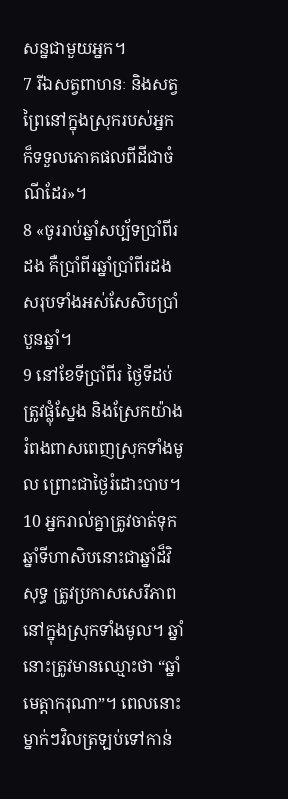សន្នជាមួយអ្នក។
7 រីឯសត្វពាហនៈ និងសត្វព្រៃនៅក្នុងស្រុករបស់អ្នក ក៏ទទួលភោគផលពីដីជាចំណីដែរ»។
8 «ចូររាប់ឆ្នាំសប្ប័ទប្រាំពីរដង គឺប្រាំពីរឆ្នាំប្រាំពីរដង សរុបទាំងអស់សែសិបប្រាំបួនឆ្នាំ។
9 នៅខែទីប្រាំពីរ ថ្ងៃទីដប់ ត្រូវផ្លុំស្នែង និងស្រែកយ៉ាងរំពងពាសពេញស្រុកទាំងមូល ព្រោះជាថ្ងៃរំដោះបាប។
10 អ្នករាល់គ្នាត្រូវចាត់ទុកឆ្នាំទីហាសិបនោះជាឆ្នាំដ៏វិសុទ្ធ ត្រូវប្រកាសសេរីភាពនៅក្នុងស្រុកទាំងមូល។ ឆ្នាំនោះត្រូវមានឈ្មោះថា “ឆ្នាំមេត្តាករុណា”។ ពេលនោះ ម្នាក់ៗវិលត្រឡប់ទៅកាន់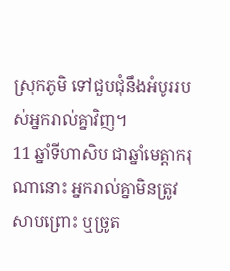ស្រុកភូមិ ទៅជួបជុំនឹងអំបូររបស់អ្នករាល់គ្នាវិញ។
11 ឆ្នាំទីហាសិប ជាឆ្នាំមេត្តាករុណានោះ អ្នករាល់គ្នាមិនត្រូវសាបព្រោះ ឬច្រូត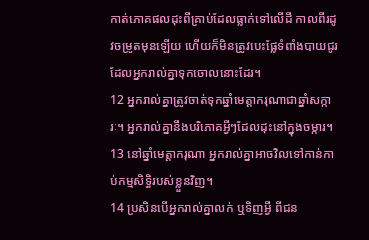កាត់ភោគផលដុះពីគ្រាប់ដែលធ្លាក់ទៅលើដី កាលពីរដូវចម្រូតមុនឡើយ ហើយក៏មិនត្រូវបេះផ្លែទំពាំងបាយជូរ ដែលអ្នករាល់គ្នាទុកចោលនោះដែរ។
12 អ្នករាល់គ្នាត្រូវចាត់ទុកឆ្នាំមេត្តាករុណាជាឆ្នាំសក្ការៈ។ អ្នករាល់គ្នានឹងបរិភោគអ្វីៗដែលដុះនៅក្នុងចម្ការ។
13 នៅឆ្នាំមេត្តាករុណា អ្នករាល់គ្នាអាចវិលទៅកាន់កាប់កម្មសិទ្ធិរបស់ខ្លួនវិញ។
14 ប្រសិនបើអ្នករាល់គ្នាលក់ ឬទិញអ្វី ពីជន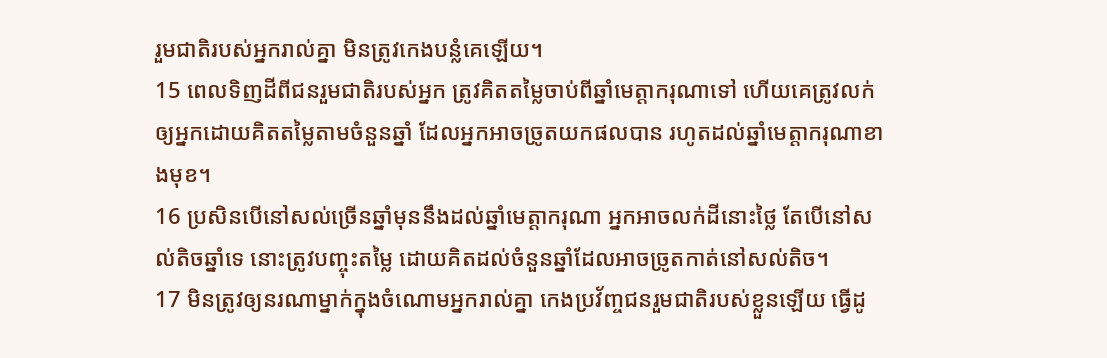រួមជាតិរបស់អ្នករាល់គ្នា មិនត្រូវកេងបន្លំគេឡើយ។
15 ពេលទិញដីពីជនរួមជាតិរបស់អ្នក ត្រូវគិតតម្លៃចាប់ពីឆ្នាំមេត្តាករុណាទៅ ហើយគេត្រូវលក់ឲ្យអ្នកដោយគិតតម្លៃតាមចំនួនឆ្នាំ ដែលអ្នកអាចច្រូតយកផលបាន រហូតដល់ឆ្នាំមេត្តាករុណាខាងមុខ។
16 ប្រសិនបើនៅសល់ច្រើនឆ្នាំមុននឹងដល់ឆ្នាំមេត្តាករុណា អ្នកអាចលក់ដីនោះថ្លៃ តែបើនៅសល់តិចឆ្នាំទេ នោះត្រូវបញ្ចុះតម្លៃ ដោយគិតដល់ចំនួនឆ្នាំដែលអាចច្រូតកាត់នៅសល់តិច។
17 មិនត្រូវឲ្យនរណាម្នាក់ក្នុងចំណោមអ្នករាល់គ្នា កេងប្រវ័ញ្ចជនរួមជាតិរបស់ខ្លួនឡើយ ធ្វើដូ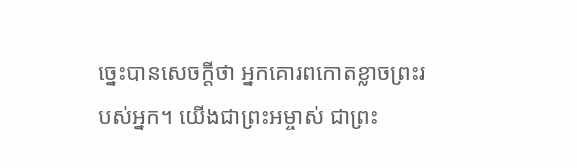ច្នេះបានសេចក្ដីថា អ្នកគោរពកោតខ្លាចព្រះរបស់អ្នក។ យើងជាព្រះអម្ចាស់ ជាព្រះ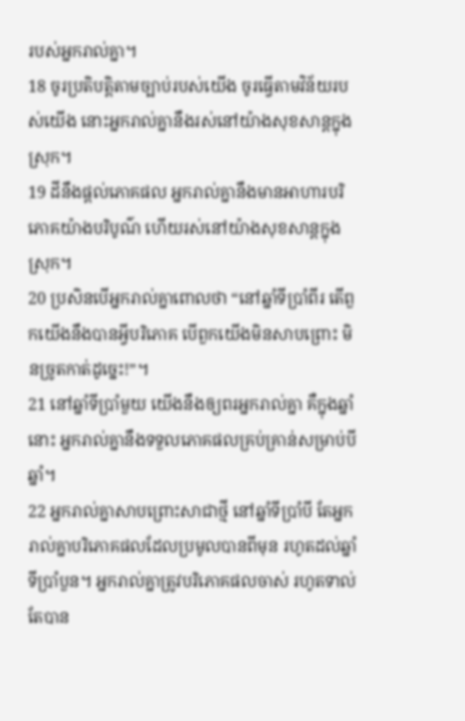របស់អ្នករាល់គ្នា។
18 ចូរប្រតិបត្តិតាមច្បាប់របស់យើង ចូរធ្វើតាមវិន័យរបស់យើង នោះអ្នករាល់គ្នានឹងរស់នៅយ៉ាងសុខសាន្តក្នុងស្រុក។
19 ដីនឹងផ្ដល់ភោគផល អ្នករាល់គ្នានឹងមានអាហារបរិភោគយ៉ាងបរិបូណ៌ ហើយរស់នៅយ៉ាងសុខសាន្តក្នុងស្រុក។
20 ប្រសិនបើអ្នករាល់គ្នាពោលថា “នៅឆ្នាំទីប្រាំពីរ តើពួកយើងនឹងបានអ្វីបរិភោគ បើពួកយើងមិនសាបព្រោះ មិនច្រូតកាត់ដូច្នេះ!”។
21 នៅឆ្នាំទីប្រាំមួយ យើងនឹងឲ្យពរអ្នករាល់គ្នា គឺក្នុងឆ្នាំនោះ អ្នករាល់គ្នានឹងទទួលភោគផលគ្រប់គ្រាន់សម្រាប់បីឆ្នាំ។
22 អ្នករាល់គ្នាសាបព្រោះសាជាថ្មី នៅឆ្នាំទីប្រាំបី តែអ្នករាល់គ្នាបរិភោគផលដែលប្រមូលបានពីមុន រហូតដល់ឆ្នាំទីប្រាំបួន។ អ្នករាល់គ្នាត្រូវបរិភោគផលចាស់ រហូតទាល់តែបាន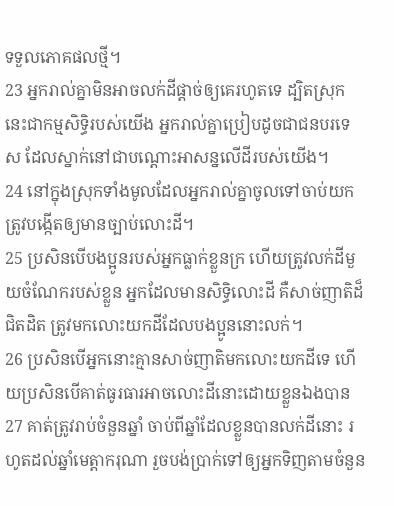ទទួលភោគផលថ្មី។
23 អ្នករាល់គ្នាមិនអាចលក់ដីផ្ដាច់ឲ្យគេរហូតទេ ដ្បិតស្រុកនេះជាកម្មសិទ្ធិរបស់យើង អ្នករាល់គ្នាប្រៀបដូចជាជនបរទេស ដែលស្នាក់នៅជាបណ្ដោះអាសន្នលើដីរបស់យើង។
24 នៅក្នុងស្រុកទាំងមូលដែលអ្នករាល់គ្នាចូលទៅចាប់យក ត្រូវបង្កើតឲ្យមានច្បាប់លោះដី។
25 ប្រសិនបើបងប្អូនរបស់អ្នកធ្លាក់ខ្លួនក្រ ហើយត្រូវលក់ដីមួយចំណែករបស់ខ្លួន អ្នកដែលមានសិទ្ធិលោះដី គឺសាច់ញាតិដ៏ជិតដិត ត្រូវមកលោះយកដីដែលបងប្អូននោះលក់។
26 ប្រសិនបើអ្នកនោះគ្មានសាច់ញាតិមកលោះយកដីទេ ហើយប្រសិនបើគាត់ធូរធារអាចលោះដីនោះដោយខ្លួនឯងបាន
27 គាត់ត្រូវរាប់ចំនួនឆ្នាំ ចាប់ពីឆ្នាំដែលខ្លួនបានលក់ដីនោះ រហូតដល់ឆ្នាំមេត្តាករុណា រួចបង់ប្រាក់ទៅឲ្យអ្នកទិញតាមចំនួន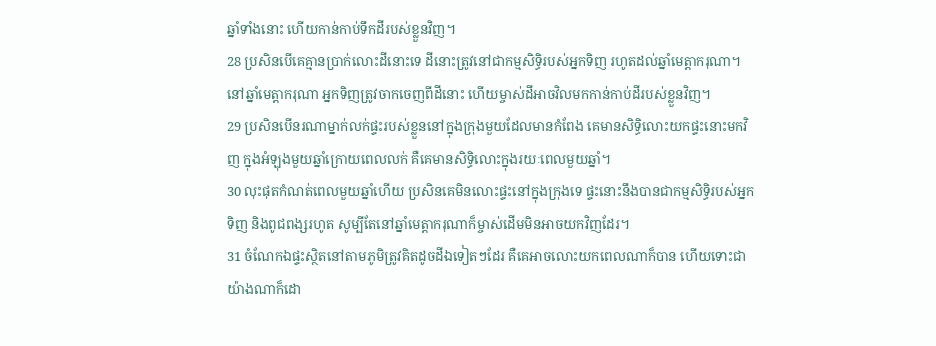ឆ្នាំទាំងនោះ ហើយកាន់កាប់ទឹកដីរបស់ខ្លួនវិញ។
28 ប្រសិនបើគេគ្មានប្រាក់លោះដីនោះទេ ដីនោះត្រូវនៅជាកម្មសិទ្ធិរបស់អ្នកទិញ រហូតដល់ឆ្នាំមេត្តាករុណា។ នៅឆ្នាំមេត្តាករុណា អ្នកទិញត្រូវចាកចេញពីដីនោះ ហើយម្ចាស់ដីអាចវិលមកកាន់កាប់ដីរបស់ខ្លួនវិញ។
29 ប្រសិនបើនរណាម្នាក់លក់ផ្ទះរបស់ខ្លួននៅក្នុងក្រុងមួយដែលមានកំពែង គេមានសិទ្ធិលោះយកផ្ទះនោះមកវិញ ក្នុងអំឡុងមួយឆ្នាំក្រោយពេលលក់ គឺគេមានសិទ្ធិលោះក្នុងរយៈពេលមួយឆ្នាំ។
30 លុះផុតកំណត់ពេលមួយឆ្នាំហើយ ប្រសិនគេមិនលោះផ្ទះនៅក្នុងក្រុងទេ ផ្ទះនោះនឹងបានជាកម្មសិទ្ធិរបស់អ្នកទិញ និងពូជពង្សរហូត សូម្បីតែនៅឆ្នាំមេត្តាករុណាក៏ម្ចាស់ដើមមិនអាចយកវិញដែរ។
31 ចំណែកឯផ្ទះស្ថិតនៅតាមភូមិត្រូវគិតដូចដីឯទៀតៗដែរ គឺគេអាចលោះយកពេលណាក៏បាន ហើយទោះជាយ៉ាងណាក៏ដោ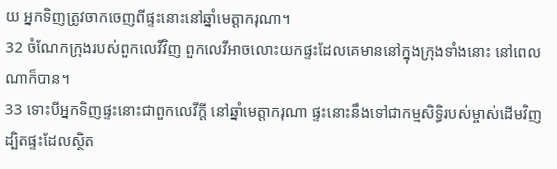យ អ្នកទិញត្រូវចាកចេញពីផ្ទះនោះនៅឆ្នាំមេត្តាករុណា។
32 ចំណែកក្រុងរបស់ពួកលេវីវិញ ពួកលេវីអាចលោះយកផ្ទះដែលគេមាននៅក្នុងក្រុងទាំងនោះ នៅពេលណាក៏បាន។
33 ទោះបីអ្នកទិញផ្ទះនោះជាពួកលេវីក្ដី នៅឆ្នាំមេត្តាករុណា ផ្ទះនោះនឹងទៅជាកម្មសិទ្ធិរបស់ម្ចាស់ដើមវិញ ដ្បិតផ្ទះដែលស្ថិត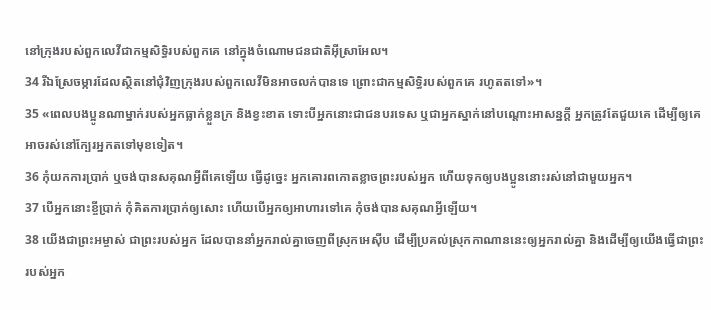នៅក្រុងរបស់ពួកលេវីជាកម្មសិទ្ធិរបស់ពួកគេ នៅក្នុងចំណោមជនជាតិអ៊ីស្រាអែល។
34 រីឯស្រែចម្ការដែលស្ថិតនៅជុំវិញក្រុងរបស់ពួកលេវីមិនអាចលក់បានទេ ព្រោះជាកម្មសិទ្ធិរបស់ពួកគេ រហូតតទៅ»។
35 «ពេលបងប្អូនណាម្នាក់របស់អ្នកធ្លាក់ខ្លួនក្រ និងខ្វះខាត ទោះបីអ្នកនោះជាជនបរទេស ឬជាអ្នកស្នាក់នៅបណ្ដោះអាសន្នក្ដី អ្នកត្រូវតែជួយគេ ដើម្បីឲ្យគេអាចរស់នៅក្បែរអ្នកតទៅមុខទៀត។
36 កុំយកការប្រាក់ ឬចង់បានសគុណអ្វីពីគេឡើយ ធ្វើដូច្នេះ អ្នកគោរពកោតខ្លាចព្រះរបស់អ្នក ហើយទុកឲ្យបងប្អូននោះរស់នៅជាមួយអ្នក។
37 បើអ្នកនោះខ្ចីប្រាក់ កុំគិតការប្រាក់ឲ្យសោះ ហើយបើអ្នកឲ្យអាហារទៅគេ កុំចង់បានសគុណអ្វីឡើយ។
38 យើងជាព្រះអម្ចាស់ ជាព្រះរបស់អ្នក ដែលបាននាំអ្នករាល់គ្នាចេញពីស្រុកអេស៊ីប ដើម្បីប្រគល់ស្រុកកាណាននេះឲ្យអ្នករាល់គ្នា និងដើម្បីឲ្យយើងធ្វើជាព្រះរបស់អ្នក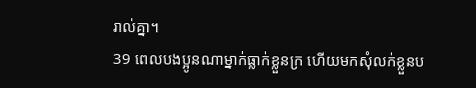រាល់គ្នា។
39 ពេលបងប្អូនណាម្នាក់ធ្លាក់ខ្លួនក្រ ហើយមកសុំលក់ខ្លួនប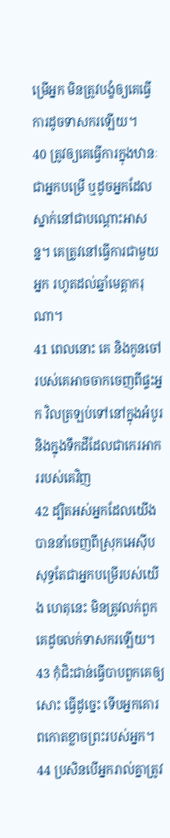ម្រើអ្នក មិនត្រូវបង្ខំឲ្យគេធ្វើការដូចទាសករឡើយ។
40 ត្រូវឲ្យគេធ្វើការក្នុងឋានៈជាអ្នកបម្រើ ឬដូចអ្នកដែលស្នាក់នៅជាបណ្ដោះអាសន្ន។ គេត្រូវនៅធ្វើការជាមួយអ្នក រហូតដល់ឆ្នាំមេត្តាករុណា។
41 ពេលនោះ គេ និងកូនចៅរបស់គេអាចចាកចេញពីផ្ទះអ្នក វិលត្រឡប់ទៅនៅក្នុងអំបូរ និងក្នុងទឹកដីដែលជាកេរអាកររបស់គេវិញ
42 ដ្បិតអស់អ្នកដែលយើងបាននាំចេញពីស្រុកអេស៊ីប សុទ្ធតែជាអ្នកបម្រើរបស់យើង ហេតុនេះ មិនត្រូវលក់ពួកគេដូចលក់ទាសករឡើយ។
43 កុំជិះជាន់ធ្វើបាបពួកគេឲ្យសោះ ធ្វើដូច្នេះ ទើបអ្នកគោរពកោតខ្លាចព្រះរបស់អ្នក។
44 ប្រសិនបើអ្នករាល់គ្នាត្រូវ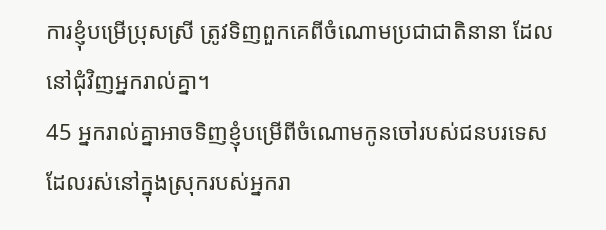ការខ្ញុំបម្រើប្រុសស្រី ត្រូវទិញពួកគេពីចំណោមប្រជាជាតិនានា ដែលនៅជុំវិញអ្នករាល់គ្នា។
45 អ្នករាល់គ្នាអាចទិញខ្ញុំបម្រើពីចំណោមកូនចៅរបស់ជនបរទេស ដែលរស់នៅក្នុងស្រុករបស់អ្នករា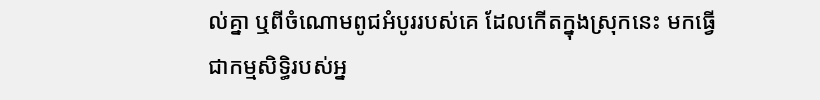ល់គ្នា ឬពីចំណោមពូជអំបូររបស់គេ ដែលកើតក្នុងស្រុកនេះ មកធ្វើជាកម្មសិទ្ធិរបស់អ្ន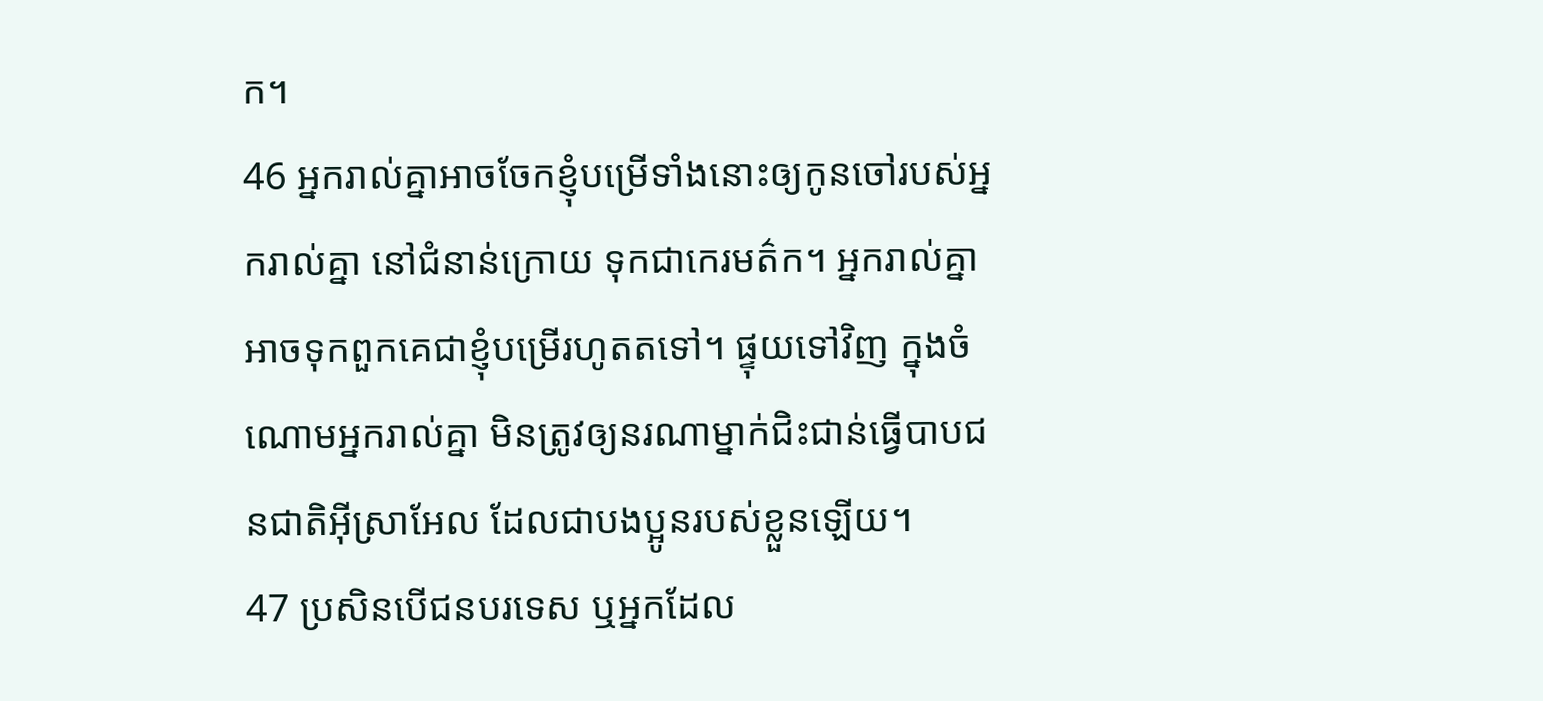ក។
46 អ្នករាល់គ្នាអាចចែកខ្ញុំបម្រើទាំងនោះឲ្យកូនចៅរបស់អ្នករាល់គ្នា នៅជំនាន់ក្រោយ ទុកជាកេរមត៌ក។ អ្នករាល់គ្នាអាចទុកពួកគេជាខ្ញុំបម្រើរហូតតទៅ។ ផ្ទុយទៅវិញ ក្នុងចំណោមអ្នករាល់គ្នា មិនត្រូវឲ្យនរណាម្នាក់ជិះជាន់ធ្វើបាបជនជាតិអ៊ីស្រាអែល ដែលជាបងប្អូនរបស់ខ្លួនឡើយ។
47 ប្រសិនបើជនបរទេស ឬអ្នកដែល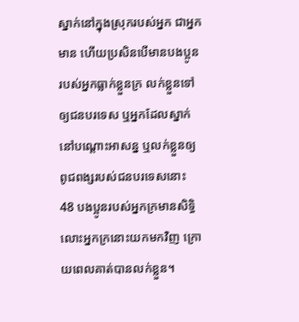ស្នាក់នៅក្នុងស្រុករបស់អ្នក ជាអ្នកមាន ហើយប្រសិនបើមានបងប្អូនរបស់អ្នកធ្លាក់ខ្លួនក្រ លក់ខ្លួនទៅឲ្យជនបរទេស ឬអ្នកដែលស្នាក់នៅបណ្ដោះអាសន្ន ឬលក់ខ្លួនឲ្យពូជពង្សរបស់ជនបរទេសនោះ
48 បងប្អូនរបស់អ្នកក្រមានសិទ្ធិលោះអ្នកក្រនោះយកមកវិញ ក្រោយពេលគាត់បានលក់ខ្លួន។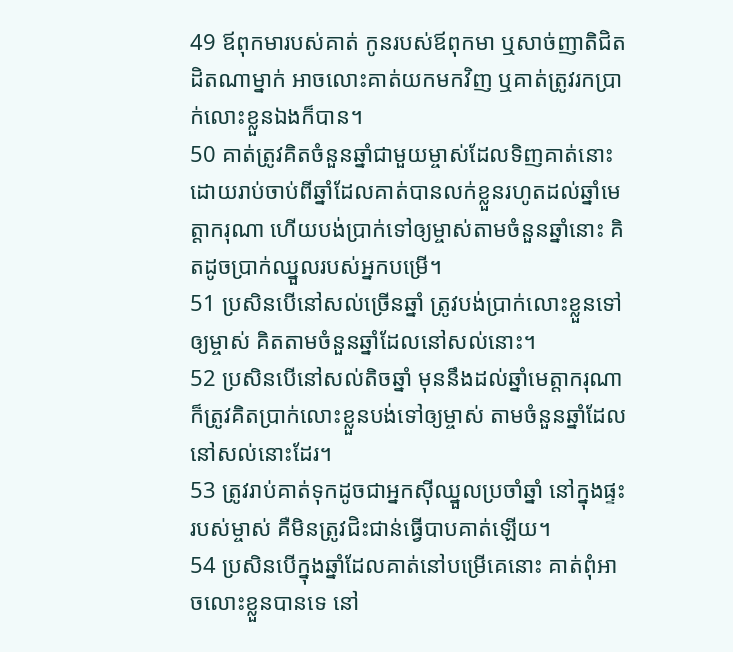49 ឪពុកមារបស់គាត់ កូនរបស់ឪពុកមា ឬសាច់ញាតិជិតដិតណាម្នាក់ អាចលោះគាត់យកមកវិញ ឬគាត់ត្រូវរកប្រាក់លោះខ្លួនឯងក៏បាន។
50 គាត់ត្រូវគិតចំនួនឆ្នាំជាមួយម្ចាស់ដែលទិញគាត់នោះ ដោយរាប់ចាប់ពីឆ្នាំដែលគាត់បានលក់ខ្លួនរហូតដល់ឆ្នាំមេត្តាករុណា ហើយបង់ប្រាក់ទៅឲ្យម្ចាស់តាមចំនួនឆ្នាំនោះ គិតដូចប្រាក់ឈ្នួលរបស់អ្នកបម្រើ។
51 ប្រសិនបើនៅសល់ច្រើនឆ្នាំ ត្រូវបង់ប្រាក់លោះខ្លួនទៅឲ្យម្ចាស់ គិតតាមចំនួនឆ្នាំដែលនៅសល់នោះ។
52 ប្រសិនបើនៅសល់តិចឆ្នាំ មុននឹងដល់ឆ្នាំមេត្តាករុណា ក៏ត្រូវគិតប្រាក់លោះខ្លួនបង់ទៅឲ្យម្ចាស់ តាមចំនួនឆ្នាំដែលនៅសល់នោះដែរ។
53 ត្រូវរាប់គាត់ទុកដូចជាអ្នកស៊ីឈ្នួលប្រចាំឆ្នាំ នៅក្នុងផ្ទះរបស់ម្ចាស់ គឺមិនត្រូវជិះជាន់ធ្វើបាបគាត់ឡើយ។
54 ប្រសិនបើក្នុងឆ្នាំដែលគាត់នៅបម្រើគេនោះ គាត់ពុំអាចលោះខ្លួនបានទេ នៅ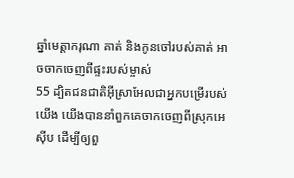ឆ្នាំមេត្តាករុណា គាត់ និងកូនចៅរបស់គាត់ អាចចាកចេញពីផ្ទះរបស់ម្ចាស់
55 ដ្បិតជនជាតិអ៊ីស្រាអែលជាអ្នកបម្រើរបស់យើង យើងបាននាំពួកគេចាកចេញពីស្រុកអេស៊ីប ដើម្បីឲ្យពួ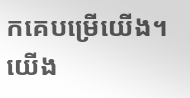កគេបម្រើយើង។ យើង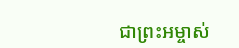ជាព្រះអម្ចាស់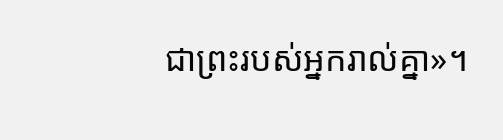ជាព្រះរបស់អ្នករាល់គ្នា»។